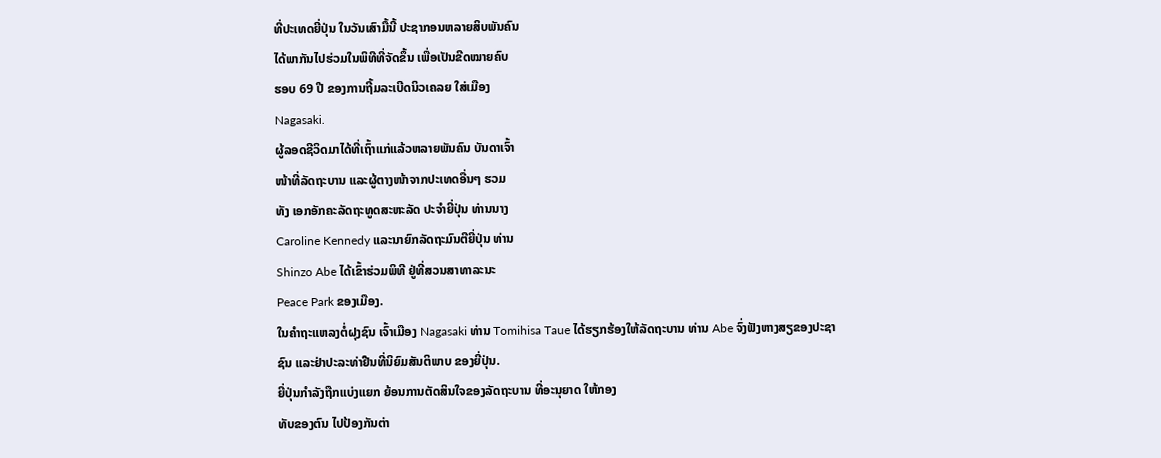ທີ່ປະເທດຍີ່ປຸ່ນ ໃນວັນເສົາມື້ນີ້ ປະຊາກອນຫລາຍສິບພັນຄົນ
ໄດ້ພາກັນໄປຮ່ວມໃນພິທີທີ່ຈັດຂຶ້ນ ເພື່ອເປັນຂີດໝາຍຄົບ
ຮອບ 69 ປີ ຂອງການຖີ້ມລະເບີດນິວເຄລຍ ໃສ່ເມືອງ
Nagasaki.
ຜູ້ລອດຊີວິດມາໄດ້ທີ່ເຖົ້າແກ່ແລ້ວຫລາຍພັນຄົນ ບັນດາເຈົ້າ
ໜ້າທີ່ລັດຖະບານ ແລະຜູ້ຕາງໜ້າຈາກປະເທດອື່ນໆ ຮວມ
ທັງ ເອກອັກຄະລັດຖະທູດສະຫະລັດ ປະຈຳຍີ່ປຸ່ນ ທ່ານນາງ
Caroline Kennedy ແລະນາຍົກລັດຖະມົນຕີຍີ່ປຸ່ນ ທ່ານ
Shinzo Abe ໄດ້ເຂົ້າຮ່ວມພິທີ ຢູ່ທີ່ສວນສາທາລະນະ
Peace Park ຂອງເມືອງ.
ໃນຄຳຖະແຫລງຕໍ່ຝຸງຊົນ ເຈົ້າເມືອງ Nagasaki ທ່ານ Tomihisa Taue ໄດ້ຮຽກຮ້ອງໃຫ້ລັດຖະບານ ທ່ານ Abe ຈົ່ງຟັງຫາງສຽຂອງປະຊາຊົນ ແລະຢ່າປະລະທ່າຢືນທີ່ນິຍົມສັນຕິພາບ ຂອງຍີ່ປຸ່ນ.
ຍີ່ປຸ່ນກຳລັງຖືກແບ່ງແຍກ ຍ້ອນການຕັດສິນໃຈຂອງລັດຖະບານ ທີ່ອະນຸຍາດ ໃຫ້ກອງ
ທັບຂອງຕົນ ໄປປ້ອງກັນຕ່າ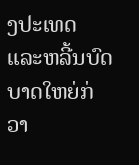ງປະເທດ ແລະຫລີ້ນບົດບາດໃຫຍ່ກ່ວາ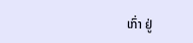ເກົ່າ ຢູ່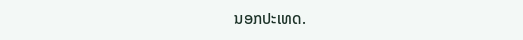ນອກປະເທດ.